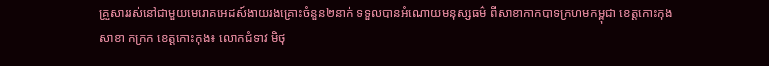គ្រួសាររស់នៅជាមួយមេរោគអេដស៍ងាយរងគ្រោះចំនួន២នាក់ ទទួលបានអំណោយមនុស្សធម៌ ពីសាខាកាកបាទក្រហមកម្ពុជា ខេត្តកោះកុង
សាខា កក្រក ខេត្តកោះកុង៖ លោកជំទាវ មិថុ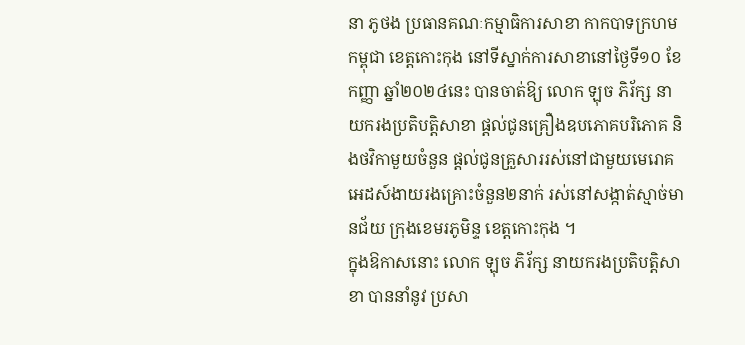នា ភូថង ប្រធានគណៈកម្មាធិការសាខា កាកបាទក្រហមកម្ពុជា ខេត្តកោះកុង នៅទីស្នាក់ការសាខានៅថ្ងៃទី១០ ខែកញ្ញា ឆ្នាំ២០២៤នេះ បានចាត់ឱ្យ លោក ឡុច ភិរ័ក្ស នាយករងប្រតិបត្តិសាខា ផ្តល់ជូនគ្រឿងឧបភោគបរិភោគ និងថវិកាមួយចំនួន ផ្តល់ជូនគ្រួសាររស់នៅជាមួយមេរោគអេដស៍ងាយរងគ្រោះចំនួន២នាក់ រស់នៅសង្កាត់ស្មាច់មានជ័យ ក្រុងខេមរភូមិន្ទ ខេត្តកោះកុង ។
ក្នុងឱកាសនោះ លោក ឡុច ភិរ័ក្ស នាយករងប្រតិបត្តិសាខា បាននាំនូវ ប្រសា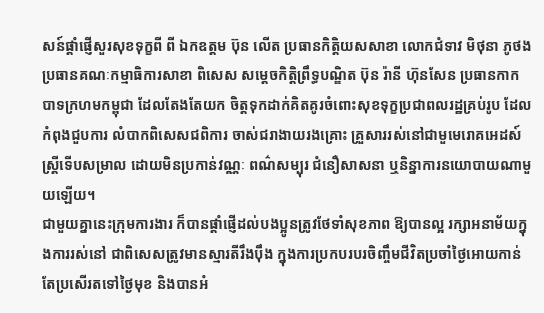សន៍ផ្ដាំផ្ញើសួរសុខទុក្ខពី ពី ឯកឧត្តម ប៊ុន លើត ប្រធានកិត្តិយសសាខា លោកជំទាវ មិថុនា ភូថង ប្រធានគណៈកម្មាធិការសាខា ពិសេស សម្ដេចកិត្តិព្រឹទ្ធបណ្ឌិត ប៊ុន រ៉ានី ហ៊ុនសែន ប្រធានកាកបាទក្រហមកម្ពុជា ដែលតែងតែយក ចិត្តទុកដាក់គិតគូរចំពោះសុខទុក្ខប្រជាពលរដ្ឋគ្រប់រូប ដែលកំពុងជួបការ លំបាកពិសេសជពិការ ចាស់ជរាងាយរងគ្រោះ គ្រួសាររស់នៅជាមួមេរោគអេដស៍ ស្រ្តីទើបសម្រាល ដោយមិនប្រកាន់វណ្ណៈ ពណ៌សម្បុរ ជំនឿសាសនា ឬនិន្នាការនយោបាយណាមួយឡើយ។
ជាមួយគ្នានេះក្រុមការងារ ក៏បានផ្តាំផ្ញើដល់បងប្អូនត្រូវថែទាំសុខភាព ឱ្យបានល្អ រក្សាអនាម័យក្នុងការរស់នៅ ជាពិសេសត្រូវមានស្មារតីរឹងប៉ឹង ក្នុងការប្រកបរបរចិញ្ចឹមជីវិតប្រចាំថ្ងៃអោយកាន់តែប្រសើរតទៅថ្ងៃមុខ និងបានអំ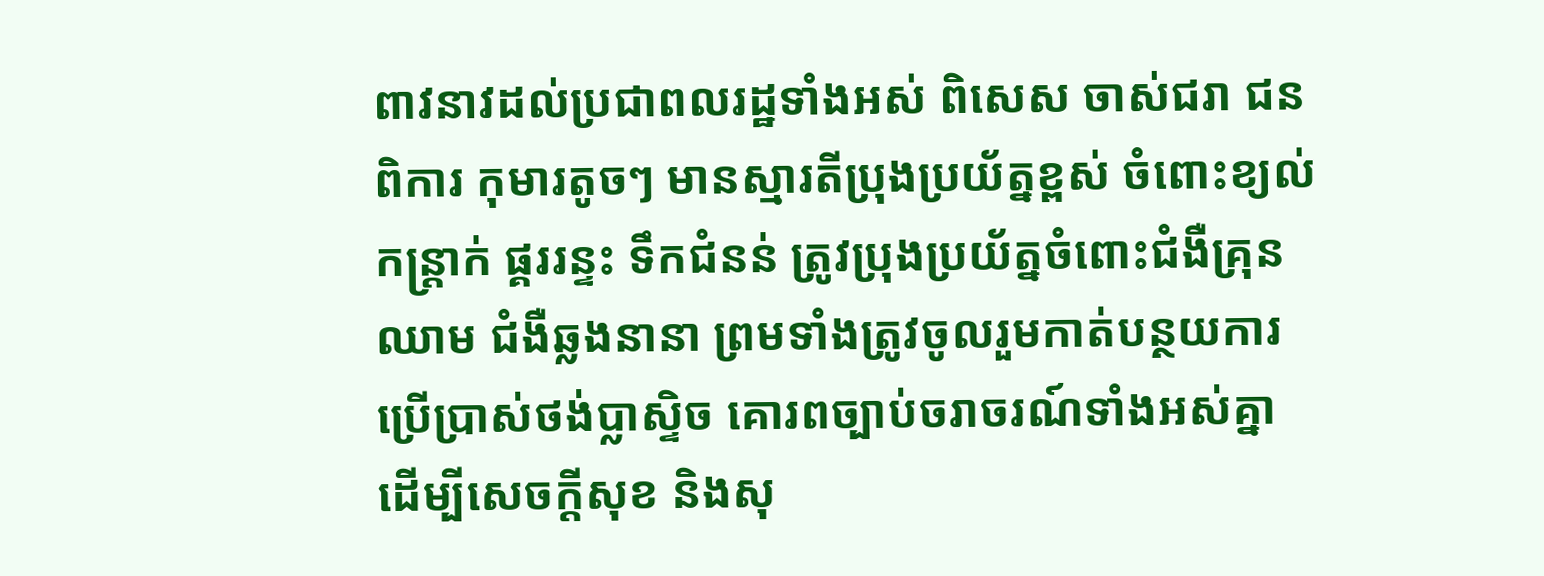ពាវនាវដល់ប្រជាពលរដ្ឋទាំងអស់ ពិសេស ចាស់ជរា ជនពិការ កុមារតូចៗ មានស្មារតីប្រុងប្រយ័ត្នខ្ពស់ ចំពោះខ្យល់កន្ត្រាក់ ផ្គររន្ទះ ទឹកជំនន់ ត្រូវប្រុងប្រយ័ត្នចំពោះជំងឺគ្រុនឈាម ជំងឺឆ្លងនានា ព្រមទាំងត្រូវចូលរួមកាត់បន្ថយការប្រើប្រាស់ថង់ប្លាស្ទិច គោរពច្បាប់ចរាចរណ៍ទាំងអស់គ្នា ដើម្បីសេចក្តីសុខ និងសុ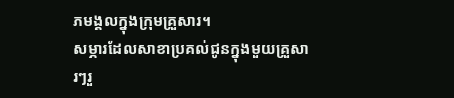ភមង្គលក្នុងក្រុមគ្រួសារ។
សម្ភារដែលសាខាប្រគល់ជូនក្នុងមួយគ្រួសារៗរួ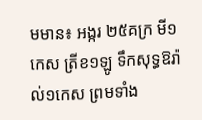មមាន៖ អង្ករ ២៥គក្រ មី១កេស ត្រីខ១ឡូ ទឹកសុទ្ធឱរ៉ាល់១កេស ព្រមទាំង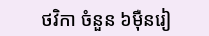ថវិកា ចំនួន ៦ម៉ឺនរៀ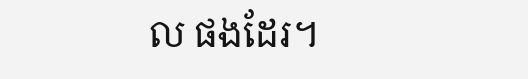ល ផងដែរ។